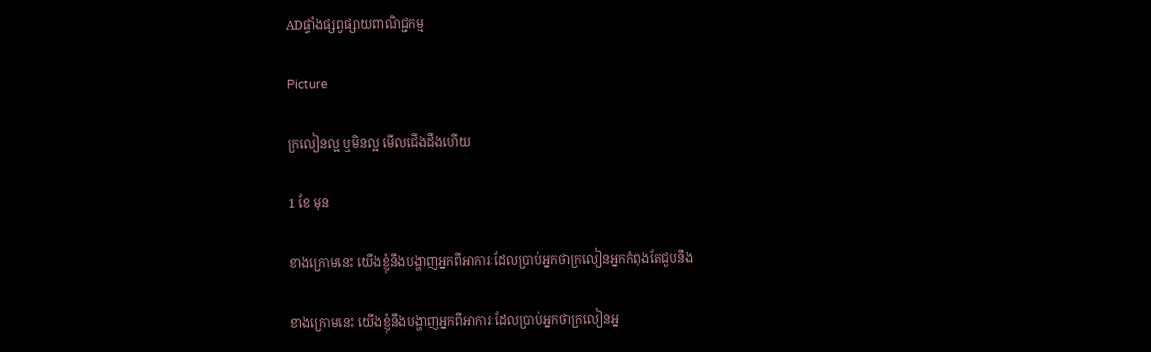ADផ្ទាំងផ្សព្វផ្សាយពាណិជ្ជកម្ម

Picture

ក្រលៀនល្អ ឬមិនល្អ មើលជើងដឹងហើយ

1 ខែ មុន

ខាងក្រោមនេះ យើងខ្ញុំនឹងបង្ហាញអ្នកពីអាការៈដែលប្រាប់អ្នកថាក្រលៀនអ្នកកំពុងតែជួបនឹង

ខាងក្រោមនេះ យើងខ្ញុំនឹងបង្ហាញអ្នកពីអាការៈដែលប្រាប់អ្នកថាក្រលៀនអ្ន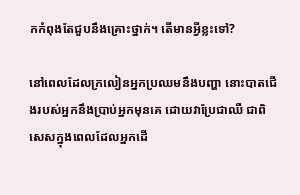កកំពុងតែជួបនឹងគ្រោះថ្នាក់។ តើមានអ្វីខ្លះទៅ?

នៅពេលដែលក្រលៀនអ្នកប្រឈមនឹងបញ្ហា នោះបាតជើងរបស់អ្នកនឹងប្រាប់អ្នកមុនគេ ដោយវាប្រែជាឈឺ ជាពិសេសក្នុងពេលដែលអ្នកដើ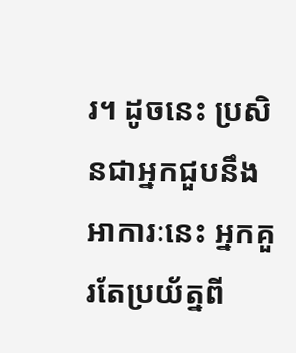រ។ ដូចនេះ ប្រសិនជាអ្នកជួបនឹងអាការៈនេះ អ្នកគួរតែប្រយ័ត្នពី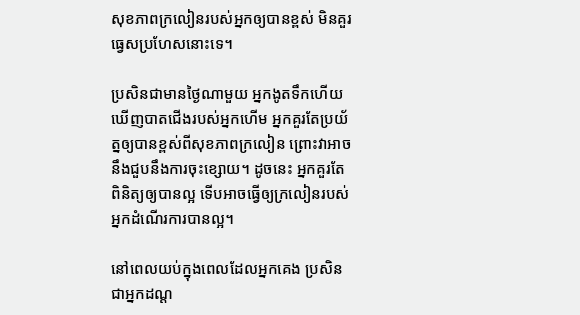សុខភាពក្រលៀនរបស់អ្នកឲ្យបានខ្ពស់ មិនគួរធ្វេសប្រហែសនោះទេ។

ប្រសិនជាមានថ្ងៃណាមួយ អ្នកងូតទឹកហើយឃើញបាតជើងរបស់អ្នកហើម អ្នកគួរតែប្រយ័ត្នឲ្យបានខ្ពស់ពីសុខភាពក្រលៀន ព្រោះវាអាចនឹងជួបនឹងការចុះខ្សោយ។ ដូចនេះ អ្នកគួរតែពិនិត្យឲ្យបានល្អ ទើបអាចធ្វើឲ្យក្រលៀនរបស់អ្នកដំណើរការបានល្អ។

នៅពេលយប់ក្នុងពេលដែលអ្នកគេង ប្រសិនជាអ្នកដណ្ត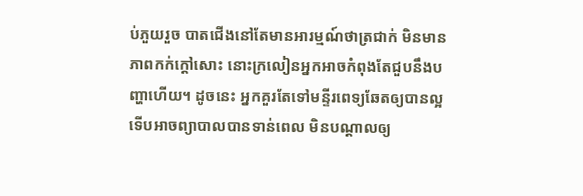ប់ភួយរួច បាតជើងនៅតែមានអារម្មណ៍ថាត្រជាក់ មិនមានភាពកក់ក្តៅសោះ នោះក្រលៀនអ្នកអាចកំពុងតែជួបនឹងបញ្ហាហើយ។ ដូចនេះ អ្នកគួរតែទៅមន្ទីរពេទ្យឆែតឲ្យបានល្អ ទើបអាចព្យាបាលបានទាន់ពេល មិនបណ្តាលឲ្យ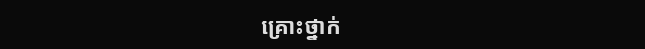គ្រោះថ្នាក់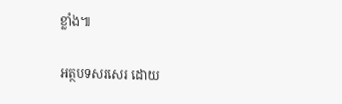ខ្លាំង៕

អត្ថបទសរសេរ ដោយ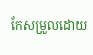កែសម្រួលដោយ